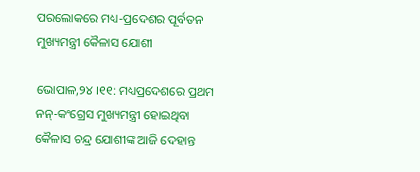ପରଲୋକରେ ମଧ୍ୟ-ପ୍ରଦେଶର ପୂର୍ବତନ ମୁଖ୍ୟମନ୍ତ୍ରୀ କୈଳାସ ଯୋଶୀ

ଭୋପାଳ,୨୪ ।୧୧: ମଧ୍ୟପ୍ରଦେଶରେ ପ୍ରଥମ ନନ୍-କଂଗ୍ରେସ ମୁଖ୍ୟମନ୍ତ୍ରୀ ହୋଇଥିବା କୈଳାସ ଚନ୍ଦ୍ର ଯୋଶୀଙ୍କ ଆଜି ଦେହାନ୍ତ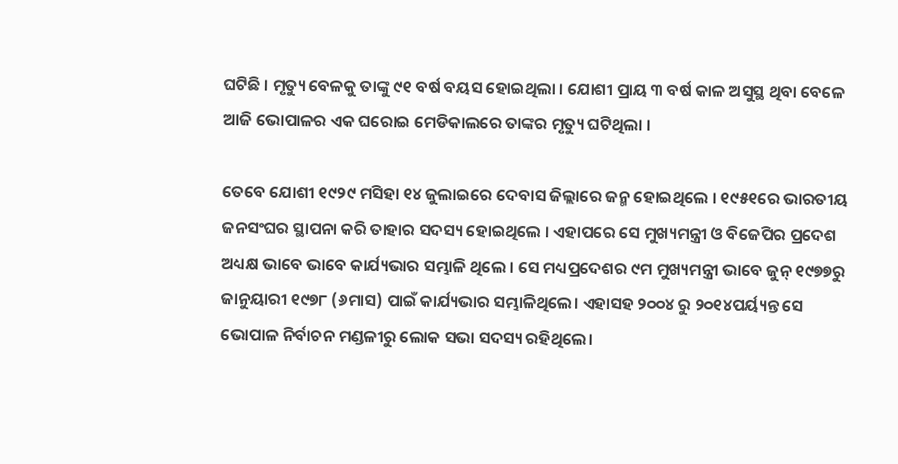ଘଟିଛି । ମୃତ୍ୟୁ ବେଳକୁ ତାଙ୍କୁ ୯୧ ବର୍ଷ ବୟସ ହୋଇଥିଲା । ଯୋଶୀ ପ୍ରାୟ ୩ ବର୍ଷ କାଳ ଅସୁସ୍ଥ ଥିବା ବେଳେ ଆଜି ଭୋପାଳର ଏକ ଘରୋଇ ମେଡିକାଲରେ ତାଙ୍କର ମୃତ୍ୟୁ ଘଟିଥିଲା ।

ତେବେ ଯୋଶୀ ୧୯୨୯ ମସିହା ୧୪ ଜୁଲାଇରେ ଦେବାସ ଜିଲ୍ଲାରେ ଜନ୍ମ ହୋଇଥିଲେ । ୧୯୫୧ରେ ଭାରତୀୟ ଜନସଂଘର ସ୍ଥାପନା କରି ତାହାର ସଦସ୍ୟ ହୋଇଥିଲେ । ଏହାପରେ ସେ ମୁଖ୍ୟମନ୍ତ୍ରୀ ଓ ବିଜେପିର ପ୍ରଦେଶ ଅଧ୍ୟକ୍ଷ ଭାବେ ଭାବେ କାର୍ଯ୍ୟଭାର ସମ୍ଭାଳି ଥିଲେ । ସେ ମଧ୍ୟପ୍ରଦେଶର ୯ମ ମୁଖ୍ୟମନ୍ତ୍ରୀ ଭାବେ ଜୁନ୍ ୧୯୭୭ରୁ ଜାନୁୟାରୀ ୧୯୭୮ (୬ମାସ) ପାଇଁ କାର୍ଯ୍ୟଭାର ସମ୍ଭାଳିଥିଲେ। ଏହାସହ ୨୦୦୪ ରୁ ୨୦୧୪ପର୍ୟ୍ୟନ୍ତ ସେ ଭୋପାଳ ନିର୍ବାଚନ ମଣ୍ଡଳୀରୁ ଲୋକ ସଭା ସଦସ୍ୟ ରହିଥିଲେ।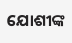ଯୋଶୀଙ୍କ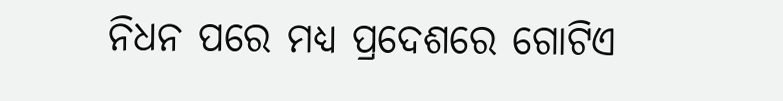ନିଧନ ପରେ ମଧ୍ୟ ପ୍ରଦେଶରେ ଗୋଟିଏ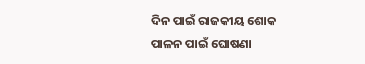ଦିନ ପାଇଁ ରାଜକୀୟ ଶୋକ ପାଳନ ପାଇଁ ଘୋଷଣା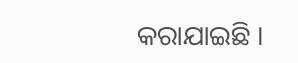କରାଯାଇଛି ।